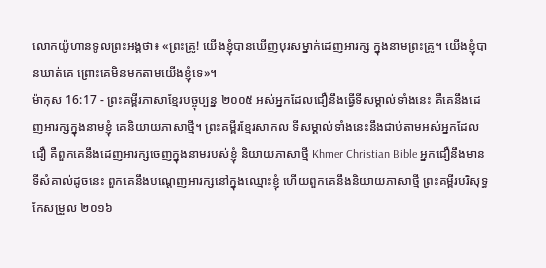លោកយ៉ូហានទូលព្រះអង្គថា៖ «ព្រះគ្រូ! យើងខ្ញុំបានឃើញបុរសម្នាក់ដេញអារក្ស ក្នុងនាមព្រះគ្រូ។ យើងខ្ញុំបានឃាត់គេ ព្រោះគេមិនមកតាមយើងខ្ញុំទេ»។
ម៉ាកុស 16:17 - ព្រះគម្ពីរភាសាខ្មែរបច្ចុប្បន្ន ២០០៥ អស់អ្នកដែលជឿនឹងធ្វើទីសម្គាល់ទាំងនេះ គឺគេនឹងដេញអារក្សក្នុងនាមខ្ញុំ គេនិយាយភាសាថ្មី។ ព្រះគម្ពីរខ្មែរសាកល ទីសម្គាល់ទាំងនេះនឹងជាប់តាមអស់អ្នកដែលជឿ គឺពួកគេនឹងដេញអារក្សចេញក្នុងនាមរបស់ខ្ញុំ និយាយភាសាថ្មី Khmer Christian Bible អ្នកជឿនឹងមានទីសំគាល់ដូចនេះ ពួកគេនឹងបណ្ដេញអារក្សនៅក្នុងឈ្មោះខ្ញុំ ហើយពួកគេនឹងនិយាយភាសាថ្មី ព្រះគម្ពីរបរិសុទ្ធកែសម្រួល ២០១៦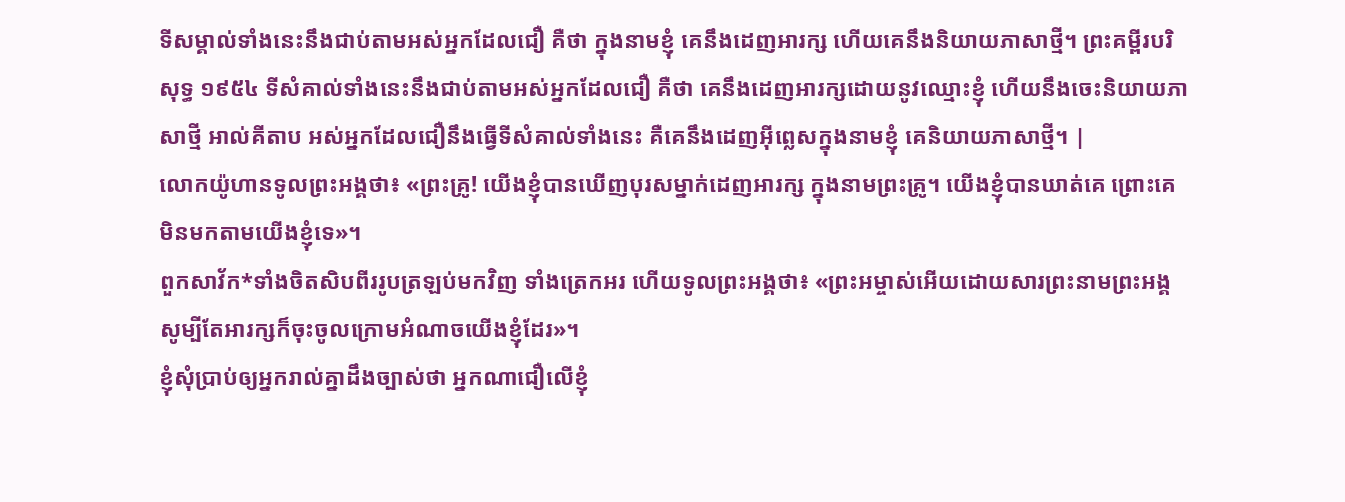ទីសម្គាល់ទាំងនេះនឹងជាប់តាមអស់អ្នកដែលជឿ គឺថា ក្នុងនាមខ្ញុំ គេនឹងដេញអារក្ស ហើយគេនឹងនិយាយភាសាថ្មី។ ព្រះគម្ពីរបរិសុទ្ធ ១៩៥៤ ទីសំគាល់ទាំងនេះនឹងជាប់តាមអស់អ្នកដែលជឿ គឺថា គេនឹងដេញអារក្សដោយនូវឈ្មោះខ្ញុំ ហើយនឹងចេះនិយាយភាសាថ្មី អាល់គីតាប អស់អ្នកដែលជឿនឹងធ្វើទីសំគាល់ទាំងនេះ គឺគេនឹងដេញអ៊ីព្លេសក្នុងនាមខ្ញុំ គេនិយាយភាសាថ្មី។ |
លោកយ៉ូហានទូលព្រះអង្គថា៖ «ព្រះគ្រូ! យើងខ្ញុំបានឃើញបុរសម្នាក់ដេញអារក្ស ក្នុងនាមព្រះគ្រូ។ យើងខ្ញុំបានឃាត់គេ ព្រោះគេមិនមកតាមយើងខ្ញុំទេ»។
ពួកសាវ័ក*ទាំងចិតសិបពីររូបត្រឡប់មកវិញ ទាំងត្រេកអរ ហើយទូលព្រះអង្គថា៖ «ព្រះអម្ចាស់អើយដោយសារព្រះនាមព្រះអង្គ សូម្បីតែអារក្សក៏ចុះចូលក្រោមអំណាចយើងខ្ញុំដែរ»។
ខ្ញុំសុំប្រាប់ឲ្យអ្នករាល់គ្នាដឹងច្បាស់ថា អ្នកណាជឿលើខ្ញុំ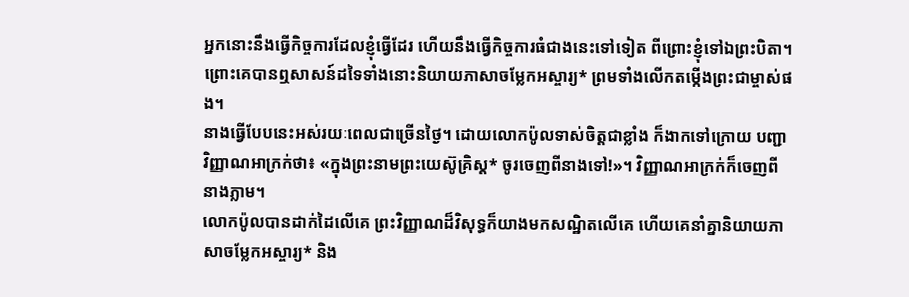អ្នកនោះនឹងធ្វើកិច្ចការដែលខ្ញុំធ្វើដែរ ហើយនឹងធ្វើកិច្ចការធំជាងនេះទៅទៀត ពីព្រោះខ្ញុំទៅឯព្រះបិតា។
ព្រោះគេបានឮសាសន៍ដទៃទាំងនោះនិយាយភាសាចម្លែកអស្ចារ្យ* ព្រមទាំងលើកតម្កើងព្រះជាម្ចាស់ផង។
នាងធ្វើបែបនេះអស់រយៈពេលជាច្រើនថ្ងៃ។ ដោយលោកប៉ូលទាស់ចិត្តជាខ្លាំង ក៏ងាកទៅក្រោយ បញ្ជាវិញ្ញាណអាក្រក់ថា៖ «ក្នុងព្រះនាមព្រះយេស៊ូគ្រិស្ត* ចូរចេញពីនាងទៅ!»។ វិញ្ញាណអាក្រក់ក៏ចេញពីនាងភ្លាម។
លោកប៉ូលបានដាក់ដៃលើគេ ព្រះវិញ្ញាណដ៏វិសុទ្ធក៏យាងមកសណ្ឋិតលើគេ ហើយគេនាំគ្នានិយាយភាសាចម្លែកអស្ចារ្យ* និង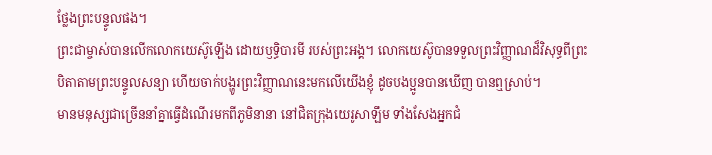ថ្លែងព្រះបន្ទូលផង។
ព្រះជាម្ចាស់បានលើកលោកយេស៊ូឡើង ដោយឫទ្ធិបារមី របស់ព្រះអង្គ។ លោកយេស៊ូបានទទួលព្រះវិញ្ញាណដ៏វិសុទ្ធពីព្រះបិតាតាមព្រះបន្ទូលសន្យា ហើយចាក់បង្ហូរព្រះវិញ្ញាណនេះមកលើយើងខ្ញុំ ដូចបងប្អូនបានឃើញ បានឮស្រាប់។
មានមនុស្សជាច្រើននាំគ្នាធ្វើដំណើរមកពីភូមិនានា នៅជិតក្រុងយេរូសាឡឹម ទាំងសែងអ្នកជំ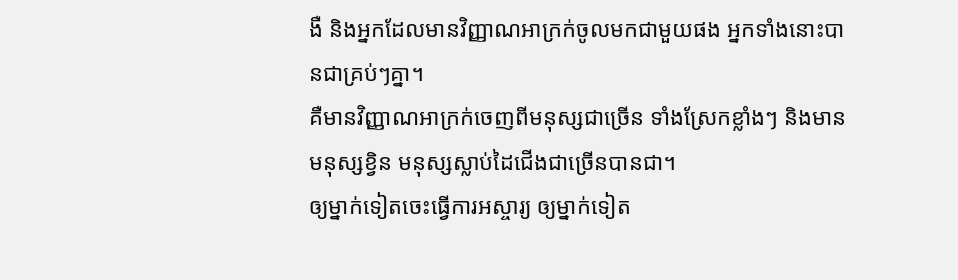ងឺ និងអ្នកដែលមានវិញ្ញាណអាក្រក់ចូលមកជាមួយផង អ្នកទាំងនោះបានជាគ្រប់ៗគ្នា។
គឺមានវិញ្ញាណអាក្រក់ចេញពីមនុស្សជាច្រើន ទាំងស្រែកខ្លាំងៗ និងមានមនុស្សខ្វិន មនុស្សស្លាប់ដៃជើងជាច្រើនបានជា។
ឲ្យម្នាក់ទៀតចេះធ្វើការអស្ចារ្យ ឲ្យម្នាក់ទៀត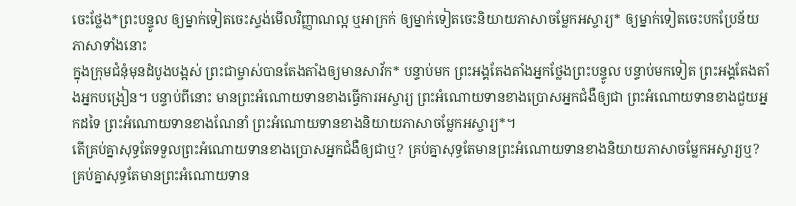ចេះថ្លែង*ព្រះបន្ទូល ឲ្យម្នាក់ទៀតចេះស្ទង់មើលវិញ្ញាណល្អ ឬអាក្រក់ ឲ្យម្នាក់ទៀតចេះនិយាយភាសាចម្លែកអស្ចារ្យ* ឲ្យម្នាក់ទៀតចេះបកប្រែន័យភាសាទាំងនោះ
ក្នុងក្រុមជំនុំមុនដំបូងបង្អស់ ព្រះជាម្ចាស់បានតែងតាំងឲ្យមានសាវ័ក* បន្ទាប់មក ព្រះអង្គតែងតាំងអ្នកថ្លែងព្រះបន្ទូល បន្ទាប់មកទៀត ព្រះអង្គតែងតាំងអ្នកបង្រៀន។ បន្ទាប់ពីនោះ មានព្រះអំណោយទានខាងធ្វើការអស្ចារ្យ ព្រះអំណោយទានខាងប្រោសអ្នកជំងឺឲ្យជា ព្រះអំណោយទានខាងជួយអ្នកដទៃ ព្រះអំណោយទានខាងណែនាំ ព្រះអំណោយទានខាងនិយាយភាសាចម្លែកអស្ចារ្យ*។
តើគ្រប់គ្នាសុទ្ធតែទទួលព្រះអំណោយទានខាងប្រោសអ្នកជំងឺឲ្យជាឬ? គ្រប់គ្នាសុទ្ធតែមានព្រះអំណោយទានខាងនិយាយភាសាចម្លែកអស្ចារ្យឬ? គ្រប់គ្នាសុទ្ធតែមានព្រះអំណោយទាន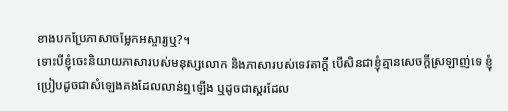ខាងបកប្រែភាសាចម្លែកអស្ចារ្យឬ?។
ទោះបីខ្ញុំចេះនិយាយភាសារបស់មនុស្សលោក និងភាសារបស់ទេវតាក្ដី បើសិនជាខ្ញុំគ្មានសេចក្ដីស្រឡាញ់ទេ ខ្ញុំប្រៀបដូចជាសំឡេងគងដែលលាន់ឮឡើង ឬដូចជាស្គរដែល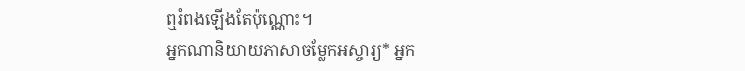ឮរំពងឡើងតែប៉ុណ្ណោះ។
អ្នកណានិយាយភាសាចម្លែកអស្ចារ្យ* អ្នក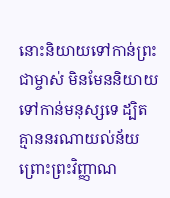នោះនិយាយទៅកាន់ព្រះជាម្ចាស់ មិនមែននិយាយទៅកាន់មនុស្សទេ ដ្បិតគ្មាននរណាយល់ន័យ ព្រោះព្រះវិញ្ញាណ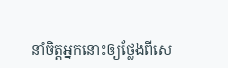នាំចិត្តអ្នកនោះឲ្យថ្លែងពីសេ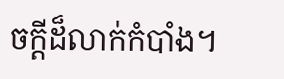ចក្ដីដ៏លាក់កំបាំង។